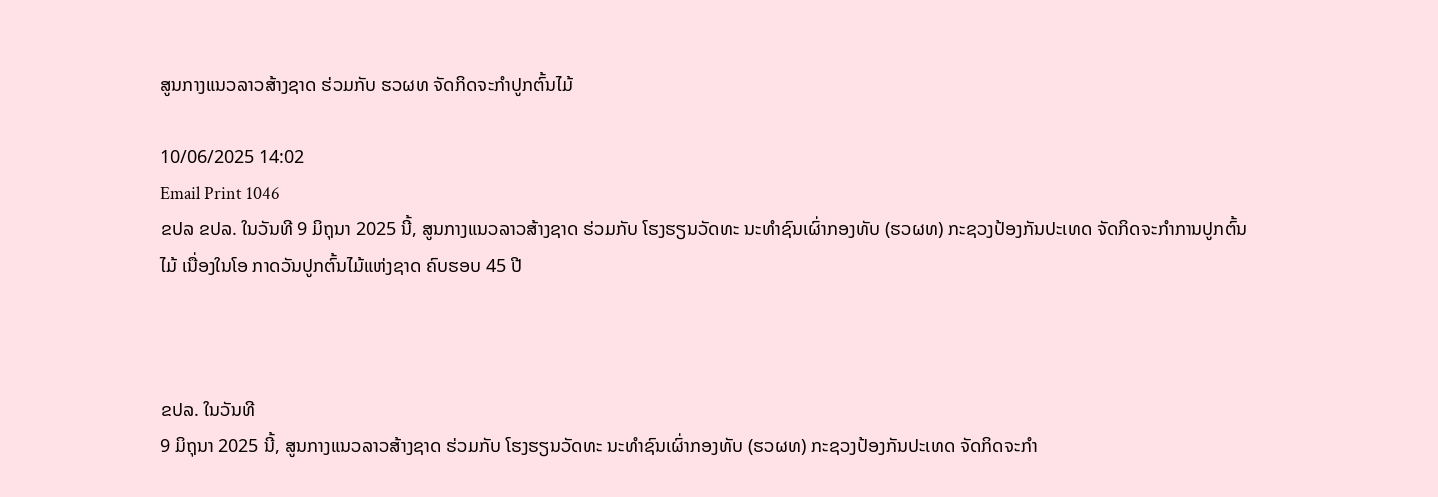ສູນກາງແນວລາວສ້າງຊາດ ຮ່ວມກັບ ຮວຜທ ຈັດກິດຈະກຳປູກຕົ້ນໄມ້

10/06/2025 14:02
Email Print 1046
ຂປລ ຂປລ. ໃນວັນທີ 9 ມິຖຸນາ 2025 ນີ້, ສູນກາງແນວລາວສ້າງຊາດ ຮ່ວມກັບ ໂຮງຮຽນວັດທະ ນະທຳຊົນເຜົ່າກອງທັບ (ຮວຜທ) ກະຊວງປ້ອງກັນປະເທດ ຈັດກິດຈະກຳການປູກຕົ້ນໄມ້ ເນື່ອງໃນໂອ ກາດວັນປູກຕົ້ນໄມ້ແຫ່ງຊາດ ຄົບຮອບ 45 ປີ



ຂປລ. ໃນວັນທີ
9 ມິຖຸນາ 2025 ນີ້, ສູນກາງແນວລາວສ້າງຊາດ ຮ່ວມກັບ ໂຮງຮຽນວັດທະ ນະທຳຊົນເຜົ່າກອງທັບ (ຮວຜທ) ກະຊວງປ້ອງກັນປະເທດ ຈັດກິດຈະກຳ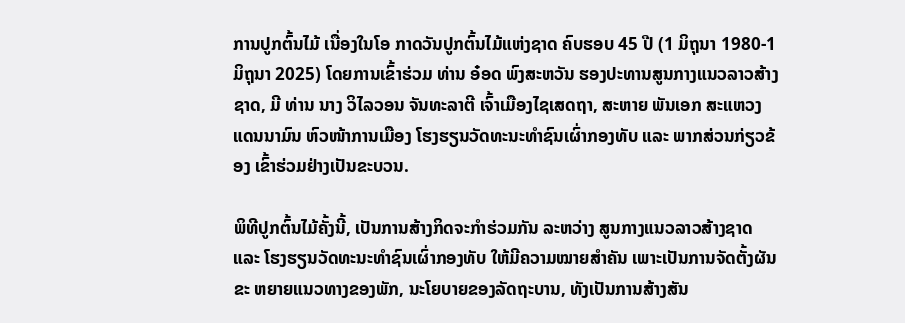ການປູກຕົ້ນໄມ້ ເນື່ອງໃນໂອ ກາດວັນປູກຕົ້ນໄມ້ແຫ່ງຊາດ ຄົບຮອບ 45 ປີ (1 ມິຖຸນາ 1980-1 ມິຖຸນາ 2025) ໂດຍການເຂົ້າຮ່ວມ ທ່ານ ອ໋ອດ ພົງສະຫວັນ ຮອງປະທານສູນກາງແນວລາວສ້າງຊາດ, ມີ ທ່ານ ນາງ ວິໄລວອນ ຈັນທະລາຕີ ເຈົ້າເມືອງໄຊເສດຖາ, ສະຫາຍ ພັນເອກ ສະແຫວງ ແດນນາມົນ ຫົວໜ້າການເມືອງ ໂຮງຮຽນວັດທະນະທຳຊົນເຜົ່າກອງທັບ ແລະ ພາກສ່ວນກ່ຽວຂ້ອງ ເຂົ້າຮ່ວມຢ່າງເປັນຂະບວນ.

ພິທີປູກຕົ້ນໄມ້ຄັ້ງນີ້, ເປັນການສ້າງກິດຈະກໍາຮ່ວມກັນ ລະຫວ່າງ ສູນກາງແນວລາວສ້າງຊາດ ແລະ ໂຮງຮຽນວັດທະນະທຳຊົນເຜົ່າກອງທັບ ໃຫ້ມີຄວາມໝາຍສໍາຄັນ ເພາະເປັນການຈັດຕັ້ງຜັນຂະ ຫຍາຍແນວທາງຂອງພັກ, ນະໂຍບາຍຂອງລັດຖະບານ, ທັງເປັນການສ້າງສັນ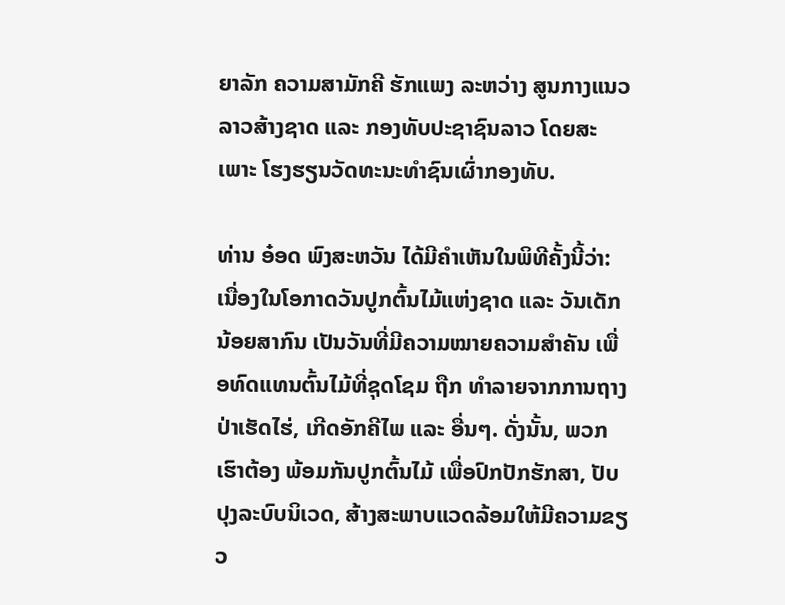ຍາລັກ ຄວາມສາມັກຄີ ຮັກແພງ ລະຫວ່າງ ສູນກາງແນວລາວສ້າງຊາດ ແລະ ກອງທັບປະຊາຊົນລາວ ໂດຍສະເພາະ ໂຮງຮຽນວັດທະນະທຳຊົນເຜົ່າກອງທັບ.

ທ່ານ ອ໋ອດ ພົງສະຫວັນ ໄດ້ມີຄໍາເຫັນໃນພິທີຄັ້ງນີ້ວ່າ: ເນື່ອງໃນໂອກາດວັນປູກຕົ້ນໄມ້ແຫ່ງຊາດ ແລະ ວັນເດັກນ້ອຍສາກົນ ເປັນວັນທີ່ມີຄວາມໝາຍຄວາມສໍາຄັນ ເພື່ອທົດແທນຕົ້ນໄມ້ທີ່ຊຸດໂຊມ ຖືກ ທໍາລາຍຈາກການຖາງປ່າເຮັດໄຮ່, ເກີດອັກຄີໄພ ແລະ ອື່ນໆ. ດັ່ງນັ້ນ, ພວກເຮົາຕ້ອງ ພ້ອມກັນປູກຕົ້ນໄມ້ ເພື່ອປົກປັກຮັກສາ, ປັບປຸງລະບົບນິເວດ, ສ້າງສະພາບແວດລ້ອມໃຫ້ມີຄວາມຂຽວ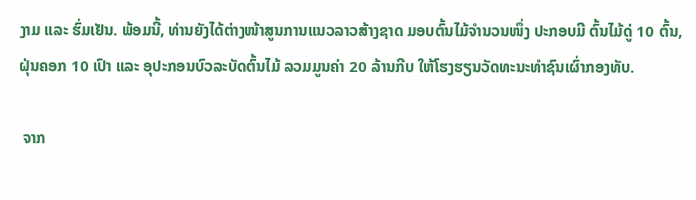ງາມ ແລະ ຮົ່ມເຢັນ. ພ້ອມນີ້, ທ່ານຍັງໄດ້ຕ່າງໜ້າສູນການແນວລາວສ້າງຊາດ ມອບຕົ້ນໄມ້ຈຳນວນໜຶ່ງ ປະກອບມີ ຕົ້ນໄມ້ດູ່ 10 ຕົ້ນ, ຝຸ່ນຄອກ 10 ເປົາ ແລະ ອຸປະກອນບົວລະບັດຕົ້ນໄມ້ ລວມມູນຄ່າ 20 ລ້ານກີບ ໃຫ້ໂຮງຮຽນວັດທະນະທຳຊົນເຜົ່າກອງທັບ.

 ຈາກ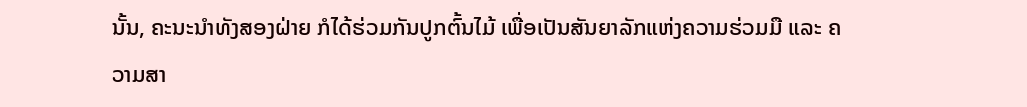ນັ້ນ, ຄະນະນໍາທັງສອງຝ່າຍ ກໍໄດ້ຮ່ວມກັນປູກຕົ້ນໄມ້ ເພື່ອເປັນສັນຍາລັກແຫ່ງຄວາມຮ່ວມມື ແລະ ຄວາມສາ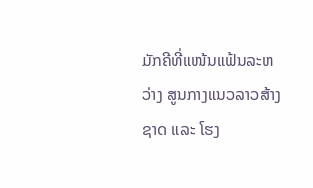ມັກຄີທີ່ແໜ້ນແຟ້ນລະຫວ່າງ ສູນກາງແນວລາວສ້າງຊາດ ແລະ ໂຮງ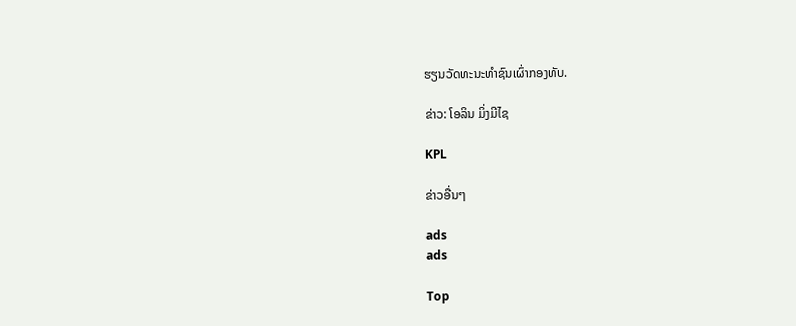ຮຽນວັດທະນະທຳຊົນເຜົ່າກອງທັບ.

ຂ່າວ: ໂອລິນ ມິ່ງມີໄຊ

KPL

ຂ່າວອື່ນໆ

ads
ads

Top